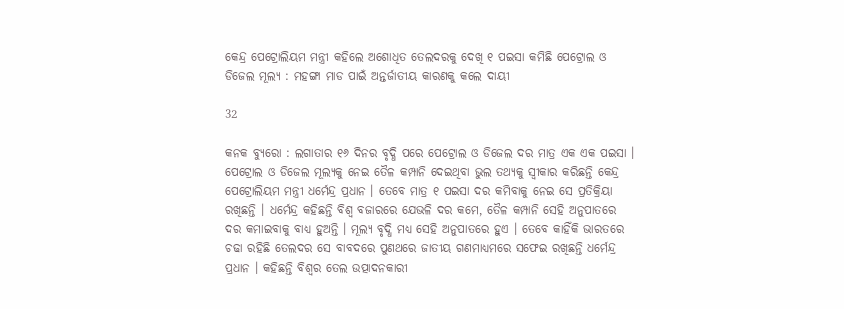କେନ୍ଦ୍ର ପେଟ୍ରୋଲିୟମ ମନ୍ତ୍ରୀ କହିଲେ ଅଶୋଧିତ ତେଲଦରକୁ ଦେଖି ୧ ପଇସା କମିଛି ପେଟ୍ରୋଲ ଓ ଡିଜେଲ ମୂଲ୍ୟ : ମହଙ୍ଗା ମାଡ ପାଇଁ ଅନ୍ତର୍ଜାତୀୟ କାରଣକୁ କଲେ ଦାୟୀ

32

କନକ ବ୍ୟୁରୋ : ଲଗାତାର ୧୬ ଦିନର ବୃଦ୍ଧି ପରେ ପେଟ୍ରୋଲ ଓ ଡିଜେଲ ଦର ମାତ୍ର ଏକ ଏକ ପଇସା । ପେଟ୍ରୋଲ ଓ ଡିଜେଲ ମୂଲ୍ୟକୁ ନେଇ ତୈଳ କମ୍ପାନି ଦେଇଥିବା ଭୁଲ ତଥ୍ୟକୁ ସ୍ୱୀକାର କରିଛନ୍ତି କେନ୍ଦ୍ର ପେଟ୍ରୋଲିୟମ ମନ୍ତ୍ରୀ ଧର୍ମେନ୍ଦ୍ର ପ୍ରଧାନ । ତେବେ ମାତ୍ର ୧ ପଇସା ଦର କମିବାକୁ ନେଇ ସେ ପ୍ରତିକ୍ରିୟା ରଖିଛନ୍ତି । ଧର୍ମେନ୍ଦ୍ର କହିଛନ୍ତି ବିଶ୍ୱ ବଜାରରେ ଯେଭଳି ଦର କମେ, ତୈଳ କମ୍ପାନି ସେହି ଅନୁପାତରେ ଦର କମାଇବାକୁ ବାଧ୍ୟ ହୁଅନ୍ତି । ମୂଲ୍ୟ ବୃଦ୍ଧି ମଧ୍ୟ ସେହି ଅନୁପାତରେ ହୁଏ । ତେବେ କାହିଁକି ଭାରତରେ ଚଢା ରହିଛି ତେଲଦର ସେ ବାବଦରେ ପୁଣଥରେ ଜାତୀୟ ଗଣମାଧ୍ୟମରେ ସଫେଇ ରଖିଛନ୍ତି ଧର୍ମେନ୍ଦ୍ର ପ୍ରଧାନ । କହିଛନ୍ତି ବିଶ୍ୱର ତେଲ ଉତ୍ପାଦନକାରୀ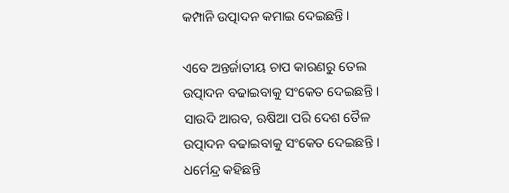କମ୍ପାନି ଉତ୍ପାଦନ କମାଇ ଦେଇଛନ୍ତି ।

ଏବେ ଅନ୍ତର୍ଜାତୀୟ ଚାପ କାରଣରୁ ତେଲ ଉତ୍ପାଦନ ବଢାଇବାକୁ ସଂକେତ ଦେଇଛନ୍ତି । ସାଉଦି ଆରବ, ଋଷିଆ ପରି ଦେଶ ତୈଳ ଉତ୍ପାଦନ ବଢାଇବାକୁ ସଂକେତ ଦେଇଛନ୍ତି । ଧର୍ମେନ୍ଦ୍ର କହିଛନ୍ତି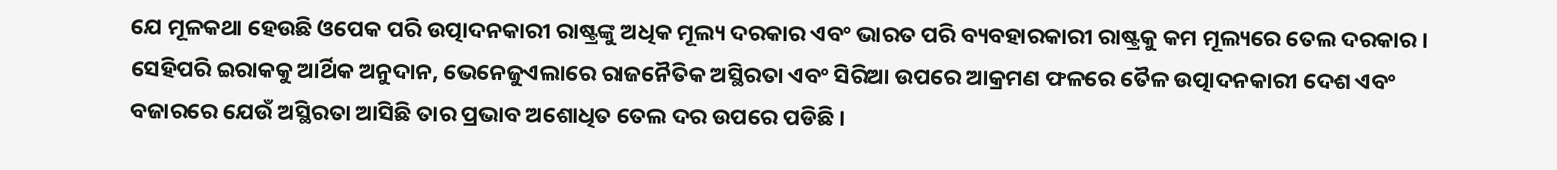ଯେ ମୂଳକଥା ହେଉଛି ଓପେକ ପରି ଉତ୍ପାଦନକାରୀ ରାଷ୍ଟ୍ରଙ୍କୁ ଅଧିକ ମୂଲ୍ୟ ଦରକାର ଏବଂ ଭାରତ ପରି ବ୍ୟବହାରକାରୀ ରାଷ୍ଟ୍ରକୁ କମ ମୂଲ୍ୟରେ ତେଲ ଦରକାର । ସେହିପରି ଇରାକକୁ ଆର୍ଥିକ ଅନୁଦାନ, ଭେନେଜୁଏଲାରେ ରାଜନୈତିକ ଅସ୍ଥିରତା ଏବଂ ସିରିଆ ଉପରେ ଆକ୍ରମଣ ଫଳରେ ତୈଳ ଉତ୍ପାଦନକାରୀ ଦେଶ ଏବଂ ବଜାରରେ ଯେଉଁ ଅସ୍ଥିରତା ଆସିଛି ତାର ପ୍ରଭାବ ଅଶୋଧିତ ତେଲ ଦର ଉପରେ ପଡିଛି ।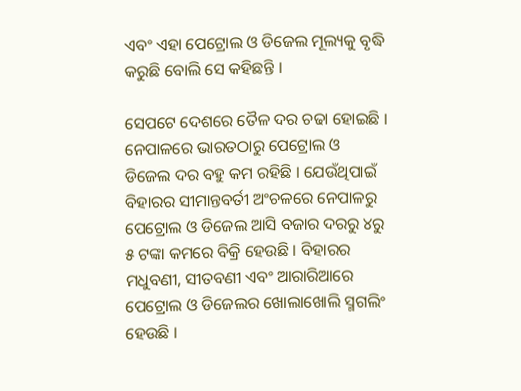ଏବଂ ଏହା ପେଟ୍ରୋଲ ଓ ଡିଜେଲ ମୂଲ୍ୟକୁ ବୃଦ୍ଧି କରୁଛି ବୋଲି ସେ କହିଛନ୍ତି ।

ସେପଟେ ଦେଶରେ ତୈଳ ଦର ଚଢା ହୋଇଛି । ନେପାଳରେ ଭାରତଠାରୁ ପେଟ୍ରୋଲ ଓ ଡିଜେଲ ଦର ବହୁ କମ ରହିଛି । ଯେଉଁଥିପାଇଁ ବିହାରର ସୀମାନ୍ତବର୍ତୀ ଅଂଚଳରେ ନେପାଳରୁ ପେଟ୍ରୋଲ ଓ ଡିଜେଲ ଆସି ବଜାର ଦରରୁ ୪ରୁ ୫ ଟଙ୍କା କମରେ ବିକ୍ରି ହେଉଛି । ବିହାରର ମଧୁବଣୀ, ସୀତବଣୀ ଏବଂ ଆରାରିଆରେ ପେଟ୍ରୋଲ ଓ ଡିଜେଲର ଖୋଲାଖୋଲି ସ୍ମଗଲିଂ ହେଉଛି ।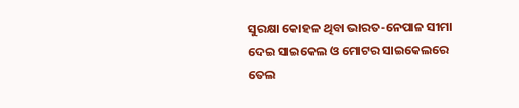ସୁରକ୍ଷା କୋହଳ ଥିବା ଭାରତ-ନେପାଳ ସୀମା ଦେଇ ସାଇକେଲ ଓ ମୋଟର ସାଇକେଲରେ ତେଲ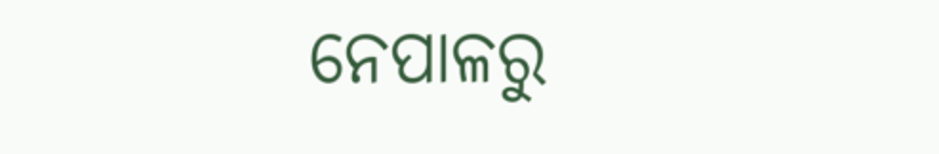ନେପାଳରୁ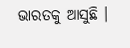ଭାରତକୁ ଆସୁଛି ।